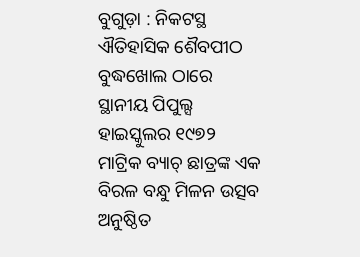ବୁଗୁଡ଼ା : ନିକଟସ୍ଥ ଐତିହାସିକ ଶୈବପୀଠ ବୁଦ୍ଧଖୋଲ ଠାରେ ସ୍ଥାନୀୟ ପିପୁଲ୍ସ ହାଇସ୍କୁଲର ୧୯୭୨ ମାଟ୍ରିକ ବ୍ୟାଚ୍ ଛାତ୍ରଙ୍କ ଏକ ବିରଳ ବନ୍ଧୁ ମିଳନ ଉତ୍ସବ ଅନୁଷ୍ଠିତ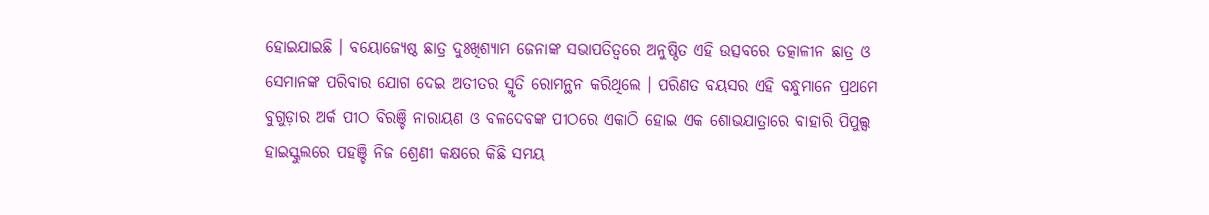ହୋଇଯାଇଛି । ବୟୋଜ୍ୟେଷ୍ଠ ଛାତ୍ର ଦୁଃଖିଶ୍ୟାମ ଜେନାଙ୍କ ସଭାପତିତ୍ବରେ ଅନୁଷ୍ଠିତ ଏହି ଉତ୍ସବରେ ତତ୍କାଳୀନ ଛାତ୍ର ଓ ସେମାନଙ୍କ ପରିବାର ଯୋଗ ଦେଇ ଅତୀତର ସ୍ମୃତି ରୋମନ୍ଥନ କରିଥିଲେ । ପରିଣତ ବୟସର ଏହି ବନ୍ଧୁମାନେ ପ୍ରଥମେ ବୁଗୁଡ଼ାର ଅର୍କ ପୀଠ ବିରଞ୍ଚି ନାରାୟଣ ଓ ବଳଦେବଙ୍କ ପୀଠରେ ଏକାଠି ହୋଇ ଏକ ଶୋଭଯାତ୍ରାରେ ବାହାରି ପିପୁଲ୍ସ ହାଇସ୍କୁଲରେ ପହଞ୍ଚି ନିଜ ଶ୍ରେଣୀ କକ୍ଷରେ କିଛି ସମୟ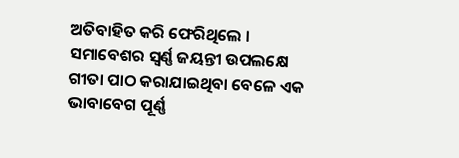ଅତିବାହିତ କରି ଫେରିଥିଲେ । ସମାବେଶର ସ୍ଵର୍ଣ୍ଣ ଜୟନ୍ତୀ ଉପଲକ୍ଷେ ଗୀତା ପାଠ କରାଯାଇଥିବା ବେଳେ ଏକ ଭାବାବେଗ ପୂର୍ଣ୍ଣ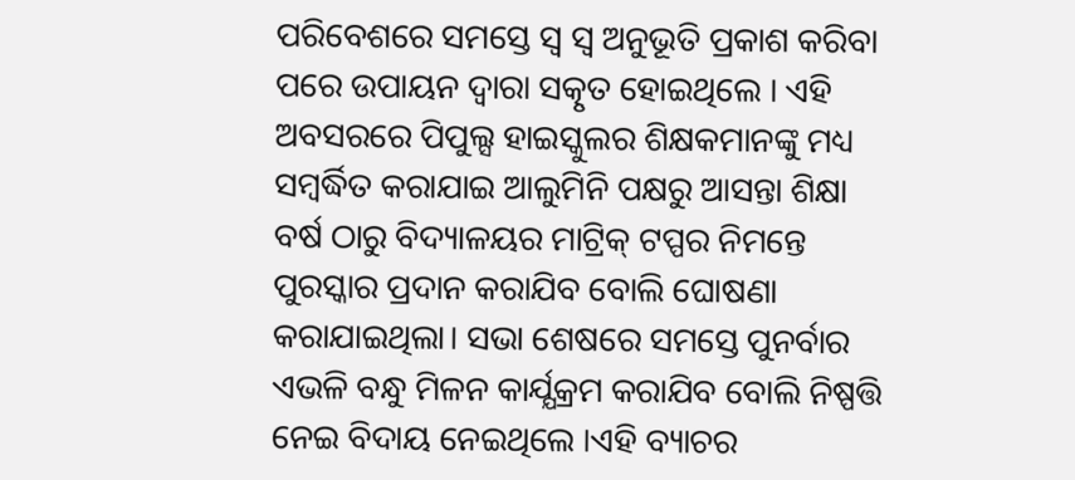ପରିବେଶରେ ସମସ୍ତେ ସ୍ଵ ସ୍ବ ଅନୁଭୂତି ପ୍ରକାଶ କରିବା ପରେ ଉପାୟନ ଦ୍ଵାରା ସତ୍କୃତ ହୋଇଥିଲେ । ଏହି ଅବସରରେ ପିପୁଲ୍ସ ହାଇସ୍କୁଲର ଶିକ୍ଷକମାନଙ୍କୁ ମଧ୍ୟ ସମ୍ବର୍ଦ୍ଧିତ କରାଯାଇ ଆଲୁମିନି ପକ୍ଷରୁ ଆସନ୍ତା ଶିକ୍ଷା ବର୍ଷ ଠାରୁ ବିଦ୍ୟାଳୟର ମାଟ୍ରିକ୍ ଟପ୍ପର ନିମନ୍ତେ ପୁରସ୍କାର ପ୍ରଦାନ କରାଯିବ ବୋଲି ଘୋଷଣା କରାଯାଇଥିଲା। ସଭା ଶେଷରେ ସମସ୍ତେ ପୁନର୍ବାର ଏଭଳି ବନ୍ଧୁ ମିଳନ କାର୍ଯ୍ଯକ୍ରମ କରାଯିବ ବୋଲି ନିଷ୍ପତ୍ତି ନେଇ ବିଦାୟ ନେଇଥିଲେ ।ଏହି ବ୍ୟାଚର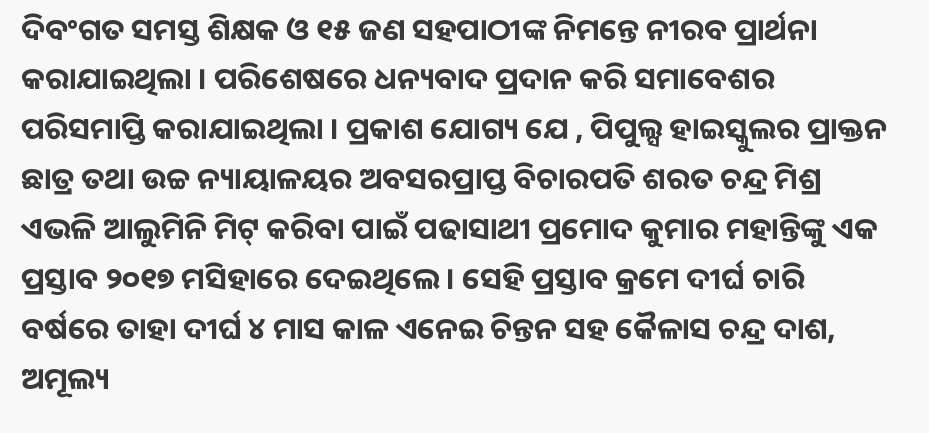ଦିବଂଗତ ସମସ୍ତ ଶିକ୍ଷକ ଓ ୧୫ ଜଣ ସହପାଠୀଙ୍କ ନିମନ୍ତେ ନୀରବ ପ୍ରାର୍ଥନା କରାଯାଇଥିଲା । ପରିଶେଷରେ ଧନ୍ୟବାଦ ପ୍ରଦାନ କରି ସମାବେଶର ପରିସମାପ୍ତି କରାଯାଇଥିଲା । ପ୍ରକାଶ ଯୋଗ୍ୟ ଯେ , ପିପୁଲ୍ସ ହାଇସ୍କୁଲର ପ୍ରାକ୍ତନ ଛାତ୍ର ତଥା ଉଚ୍ଚ ନ୍ୟାୟାଳୟର ଅବସରପ୍ରାପ୍ତ ବିଚାରପତି ଶରତ ଚନ୍ଦ୍ର ମିଶ୍ର ଏଭଳି ଆଲୁମିନି ମିଟ୍ କରିବା ପାଇଁ ପଢାସାଥୀ ପ୍ରମୋଦ କୁମାର ମହାନ୍ତିଙ୍କୁ ଏକ ପ୍ରସ୍ତାବ ୨୦୧୭ ମସିହାରେ ଦେଇଥିଲେ । ସେହି ପ୍ରସ୍ତାବ କ୍ରମେ ଦୀର୍ଘ ଚାରି ବର୍ଷରେ ତାହା ଦୀର୍ଘ ୪ ମାସ କାଳ ଏନେଇ ଚିନ୍ତନ ସହ କୈଳାସ ଚନ୍ଦ୍ର ଦାଶ, ଅମୂଲ୍ୟ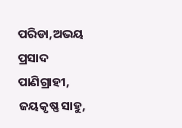ପରିଡା,ଅଭୟ ପ୍ରସାଦ ପାଣିଗ୍ରାହୀ, ଜୟକୃଷ୍ଣ ସାହୁ,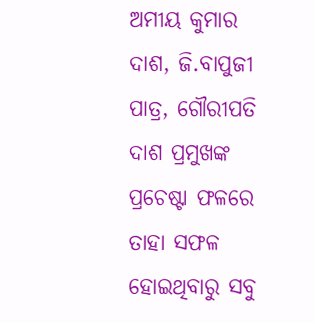ଅମୀୟ କୁମାର ଦାଶ, ଜି.ବାପୁଜୀ ପାତ୍ର, ଗୌରୀପତି ଦାଶ ପ୍ରମୁଖଙ୍କ ପ୍ରଚେଷ୍ଟା ଫଳରେ ତାହା ସଫଳ ହୋଇଥିବାରୁ ସବୁ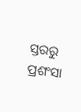ସ୍ତରରୁ ପ୍ରଶଂସା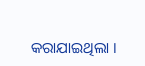କରାଯାଇଥିଲା ।